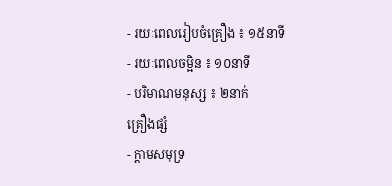- រយៈពេលរៀបចំគ្រឿង ៖ ១៥នាទី
- រយៈពេលចម្អិន ៖ ១០នាទី
- បរិមាណមនុស្ស ៖ ២នាក់
គ្រឿងផ្សំ
- ក្ដាមសមុទ្រ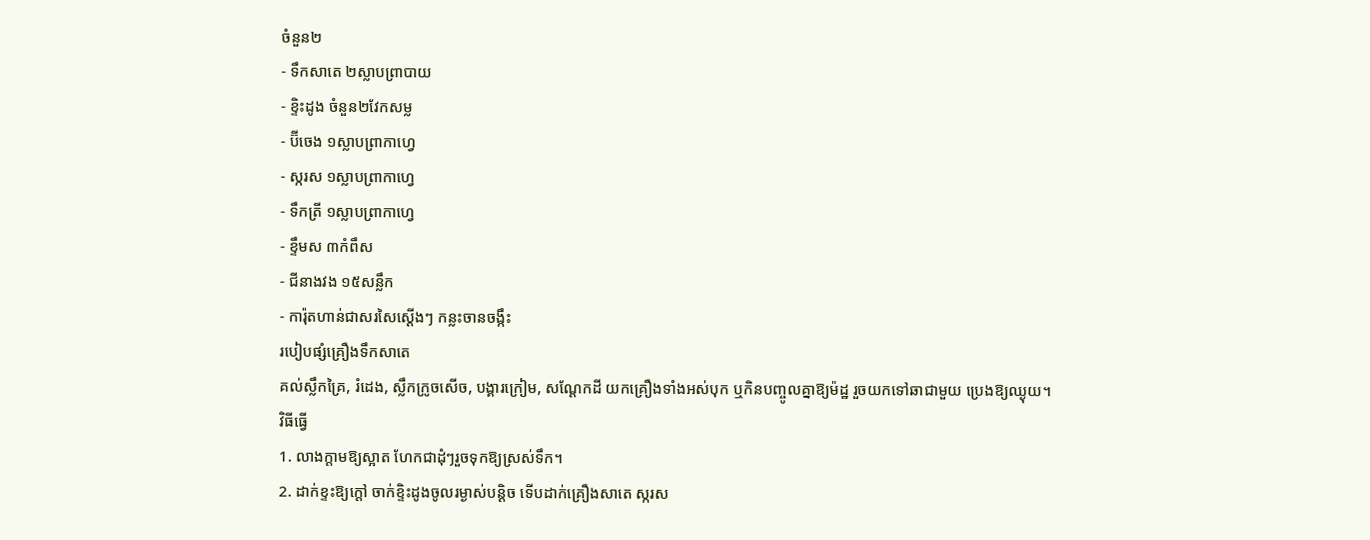ចំនួន២
- ទឹកសាតេ ២ស្លាបព្រាបាយ
- ខ្ទិះដូង ចំនួន២វែកសម្ល
- ប៊ីចេង ១ស្លាបព្រាកាហ្វេ
- ស្ករស ១ស្លាបព្រាកាហ្វេ
- ទឹកត្រី ១ស្លាបព្រាកាហ្វេ
- ខ្ទឹមស ៣កំពឹស
- ជីនាងវង ១៥សន្លឹក
- ការ៉ុតហាន់ជាសរសៃស្ដើងៗ កន្លះចានចង្កឹះ
របៀបផ្សំគ្រឿងទឹកសាតេ
គល់ស្លឹកគ្រៃ, រំដេង, ស្លឹកក្រូចសើច, បង្គារក្រៀម, សណ្ដែកដី យកគ្រឿងទាំងអស់បុក ឬកិនបញ្ចូលគ្នាឱ្យម៉ដ្ឋ រួចយកទៅឆាជាមួយ ប្រេងឱ្យឈ្ងុយ។
វិធីធ្វើ
1. លាងក្ដាមឱ្យស្អាត ហែកជាដុំៗរួចទុកឱ្យស្រស់ទឹក។
2. ដាក់ខ្ទះឱ្យក្ដៅ ចាក់ខ្ទិះដូងចូលរម្ងាស់បន្ដិច ទើបដាក់គ្រឿងសាតេ ស្ករស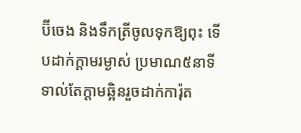ប៊ីចេង និងទឹកត្រីចូលទុកឱ្យពុះ ទើបដាក់ក្ដាមរម្ងាស់ ប្រមាណ៥នាទី ទាល់តែក្ដាមឆ្អិនរួចដាក់ការ៉ុត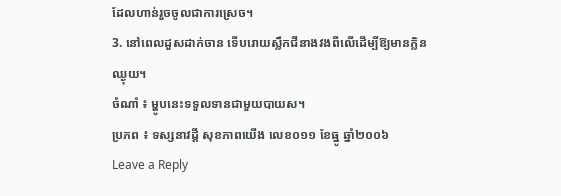ដែលហាន់រួចចូលជាការស្រេច។
3. នៅពេលដួសដាក់ចាន ទើបរោយស្លឹកជីនាងវងពីលើដើម្បីឱ្យមានក្លិនឈ្ងុយ។
ចំណាំ ៖ ម្ហូបនេះទទួលទានជាមួយបាយស។
ប្រភព ៖ ទស្សនាវដ្តី សុខភាពយើង លេខ០១១ ខែធ្នូ ឆ្នាំ២០០៦
Leave a Reply